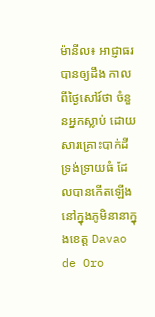ម៉ានីល៖ អាជ្ញាធរបានឲ្យដឹង កាលពីថ្ងៃសៅរ៍ថា ចំនួនអ្នកស្លាប់ ដោយសារគ្រោះបាក់ដីទ្រង់ទ្រាយធំ ដែលបានកើតឡើង នៅក្នុងភូមិនានាក្នុងខេត្ត Davao de Oro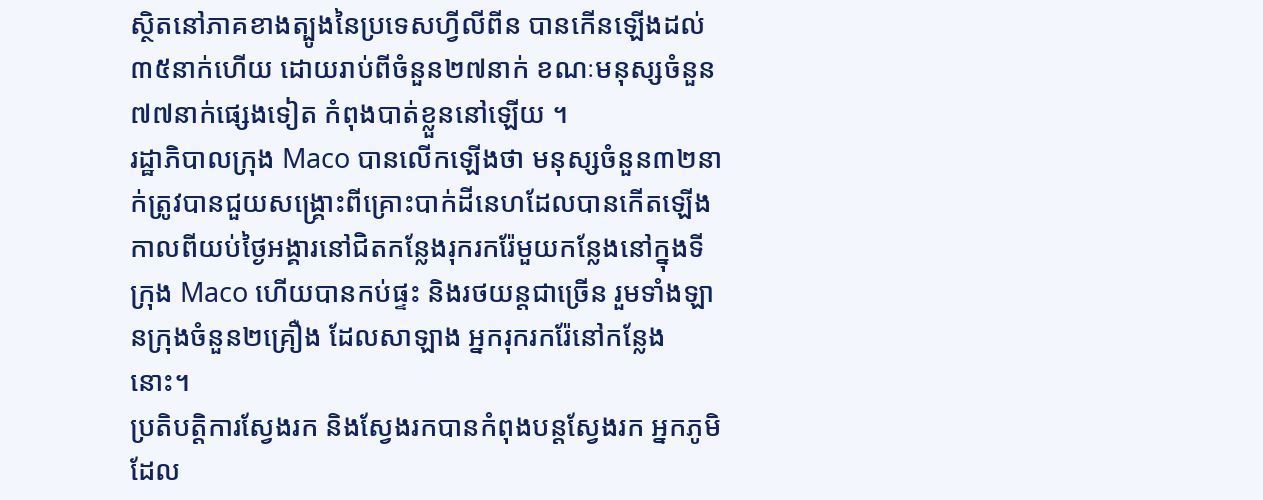ស្ថិតនៅភាគខាងត្បូងនៃប្រទេសហ្វីលីពីន បានកើនឡើងដល់៣៥នាក់ហើយ ដោយរាប់ពីចំនួន២៧នាក់ ខណៈមនុស្សចំនួន៧៧នាក់ផ្សេងទៀត កំពុងបាត់ខ្លួននៅឡើយ ។
រដ្ឋាភិបាលក្រុង Maco បានលើកឡើងថា មនុស្សចំនួន៣២នាក់ត្រូវបានជួយសង្គ្រោះពីគ្រោះបាក់ដីនេហដែលបានកើតឡើង កាលពីយប់ថ្ងៃអង្គារនៅជិតកន្លែងរុករករ៉ែមួយកន្លែងនៅក្នុងទីក្រុង Maco ហើយបានកប់ផ្ទះ និងរថយន្តជាច្រើន រួមទាំងឡានក្រុងចំនួន២គ្រឿង ដែលសាឡាង អ្នករុករករ៉ែនៅកន្លែងនោះ។
ប្រតិបត្តិការស្វែងរក និងស្វែងរកបានកំពុងបន្តស្វែងរក អ្នកភូមិដែល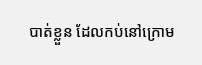បាត់ខ្លួន ដែលកប់នៅក្រោម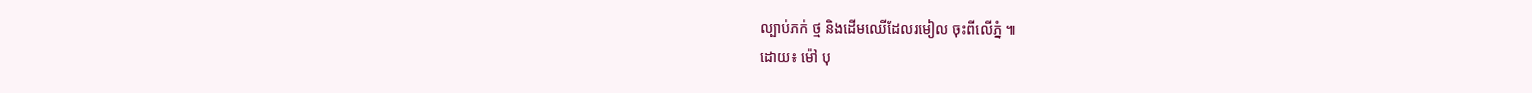ល្បាប់ភក់ ថ្ម និងដើមឈើដែលរមៀល ចុះពីលើភ្នំ ៕
ដោយ៖ ម៉ៅ បុ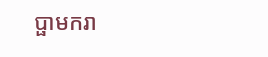ប្ផាមករា